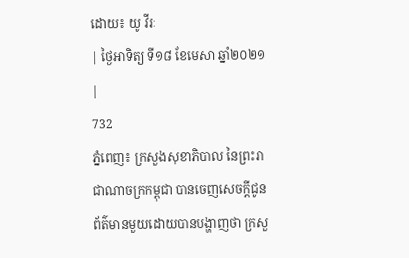ដោយ៖ យូ វីរៈ
| ថ្ងៃអាទិត្យ ទី១៨ ខែមេសា ឆ្នាំ២០២១ |
732
ភ្នំពេញ៖ ក្រសួងសុខាភិបាល នៃព្រះរាជាណាចក្រកម្ពុជា បានចេញសេចក្ដីជូនព័ត៌មានមួយដោយបានបង្ហាញថា ក្រសួ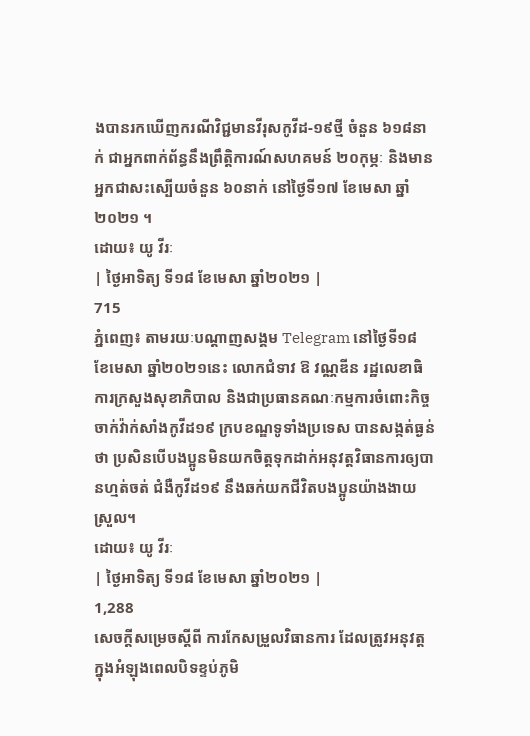ងបានរកឃើញករណីវិជ្ជមានវីរុសកូវីដ-១៩ថ្មី ចំនួន ៦១៨នាក់ ជាអ្នកពាក់ព័ន្ធនឹងព្រឹត្តិការណ៍សហគមន៍ ២០កុម្ភៈ និងមានអ្នកជាសះស្បើយចំនួន ៦០នាក់ នៅថ្ងៃទី១៧ ខែមេសា ឆ្នាំ២០២១ ។
ដោយ៖ យូ វីរៈ
| ថ្ងៃអាទិត្យ ទី១៨ ខែមេសា ឆ្នាំ២០២១ |
715
ភ្នំពេញ៖ តាមរយៈបណ្ដាញសង្គម Telegram នៅថ្ងៃទី១៨ ខែមេសា ឆ្នាំ២០២១នេះ លោកជំទាវ ឱ វណ្ណឌីន រដ្ឋលេខាធិការក្រសួងសុខាភិបាល និងជាប្រធានគណៈកម្មការចំពោះកិច្ចចាក់វ៉ាក់សាំងកូវីដ១៩ ក្របខណ្ឌទូទាំងប្រទេស បានសង្កត់ធ្ងន់ថា ប្រសិនបើបងប្អូនមិនយកចិត្តទុកដាក់អនុវត្តវិធានការឲ្យបានហ្មត់ចត់ ជំងឺកូវីដ១៩ នឹងឆក់យកជីវិតបងប្អូនយ៉ាងងាយស្រួល។
ដោយ៖ យូ វីរៈ
| ថ្ងៃអាទិត្យ ទី១៨ ខែមេសា ឆ្នាំ២០២១ |
1,288
សេចក្តីសម្រេចស្តីពី ការកែសម្រួលវិធានការ ដែលត្រូវអនុវត្តក្នុងអំឡុងពេលបិទខ្ទប់ភូមិ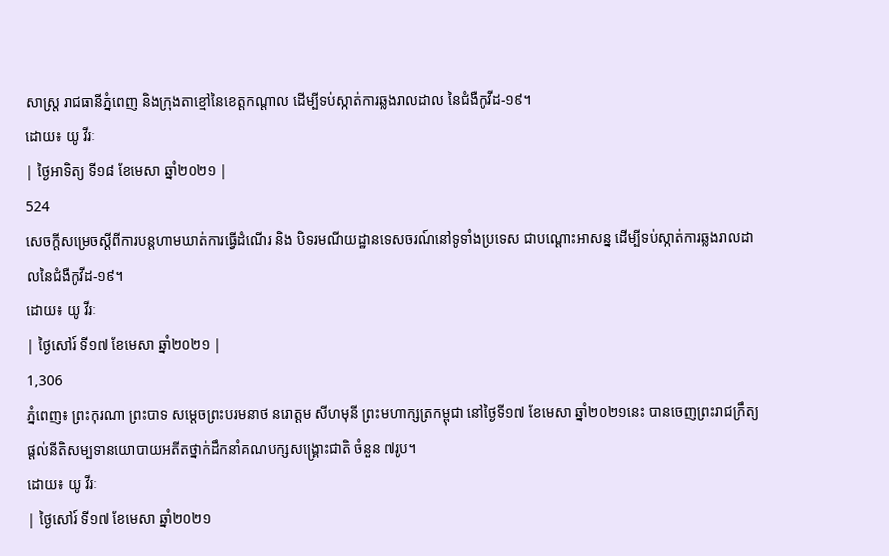សាស្រ្ត រាជធានីភ្នំពេញ និងក្រុងតាខ្មៅនៃខេត្តកណ្តាល ដើម្បីទប់ស្កាត់ការឆ្លងរាលដាល នៃជំងឺកូវីដ-១៩។
ដោយ៖ យូ វីរៈ
| ថ្ងៃអាទិត្យ ទី១៨ ខែមេសា ឆ្នាំ២០២១ |
524
សេចក្តីសម្រេចស្តីពីការបន្តហាមឃាត់ការធ្វើដំណើរ និង បិទរមណីយដ្ឋានទេសចរណ៍នៅទូទាំងប្រទេស ជាបណ្តោះអាសន្ន ដើម្បីទប់ស្កាត់ការឆ្លងរាលដាលនៃជំងឺកូវីដ-១៩។
ដោយ៖ យូ វីរៈ
| ថ្ងៃសៅរ៍ ទី១៧ ខែមេសា ឆ្នាំ២០២១ |
1,306
ភ្នំពេញ៖ ព្រះកុរណា ព្រះបាទ សម្តេចព្រះបរមនាថ នរោត្តម សីហមុនី ព្រះមហាក្សត្រកម្ពុជា នៅថ្ងៃទី១៧ ខែមេសា ឆ្នាំ២០២១នេះ បានចេញព្រះរាជក្រឹត្យ ផ្តល់នីតិសម្បទានយោបាយអតីតថ្នាក់ដឹកនាំគណបក្សសង្រ្គោះជាតិ ចំនួន ៧រូប។
ដោយ៖ យូ វីរៈ
| ថ្ងៃសៅរ៍ ទី១៧ ខែមេសា ឆ្នាំ២០២១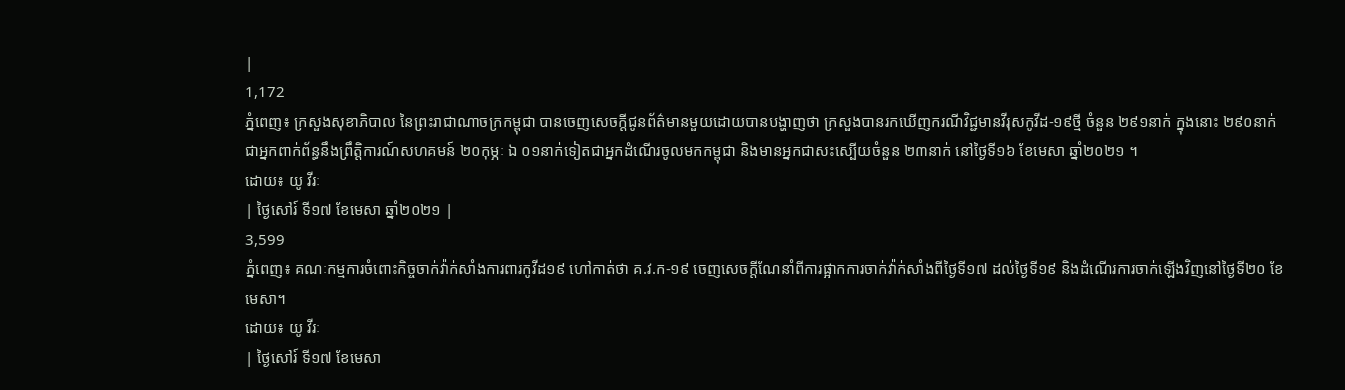|
1,172
ភ្នំពេញ៖ ក្រសួងសុខាភិបាល នៃព្រះរាជាណាចក្រកម្ពុជា បានចេញសេចក្ដីជូនព័ត៌មានមួយដោយបានបង្ហាញថា ក្រសួងបានរកឃើញករណីវិជ្ជមានវីរុសកូវីដ-១៩ថ្មី ចំនួន ២៩១នាក់ ក្នុងនោះ ២៩០នាក់ ជាអ្នកពាក់ព័ន្ធនឹងព្រឹត្តិការណ៍សហគមន៍ ២០កុម្ភៈ ឯ ០១នាក់ទៀតជាអ្នកដំណើរចូលមកកម្ពុជា និងមានអ្នកជាសះស្បើយចំនួន ២៣នាក់ នៅថ្ងៃទី១៦ ខែមេសា ឆ្នាំ២០២១ ។
ដោយ៖ យូ វីរៈ
| ថ្ងៃសៅរ៍ ទី១៧ ខែមេសា ឆ្នាំ២០២១ |
3,599
ភ្នំពេញ៖ គណៈកម្មការចំពោះកិច្ចចាក់វ៉ាក់សាំងការពារកូវីដ១៩ ហៅកាត់ថា គ.វ.ក-១៩ ចេញសេចក្តីណែនាំពីការផ្អាកការចាក់វ៉ាក់សាំងពីថ្ងៃទី១៧ ដល់ថ្ងៃទី១៩ និងដំណើរការចាក់ឡើងវិញនៅថ្ងៃទី២០ ខែមេសា។
ដោយ៖ យូ វីរៈ
| ថ្ងៃសៅរ៍ ទី១៧ ខែមេសា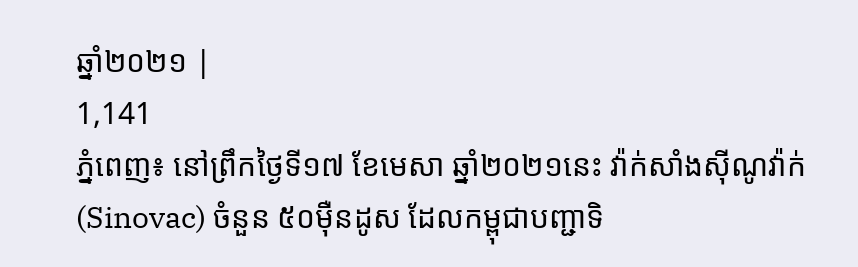ឆ្នាំ២០២១ |
1,141
ភ្នំពេញ៖ នៅព្រឹកថ្ងៃទី១៧ ខែមេសា ឆ្នាំ២០២១នេះ វ៉ាក់សាំងស៊ីណូវ៉ាក់ (Sinovac) ចំនួន ៥០ម៉ឺនដូស ដែលកម្ពុជាបញ្ជាទិ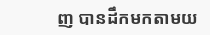ញ បានដឹកមកតាមយ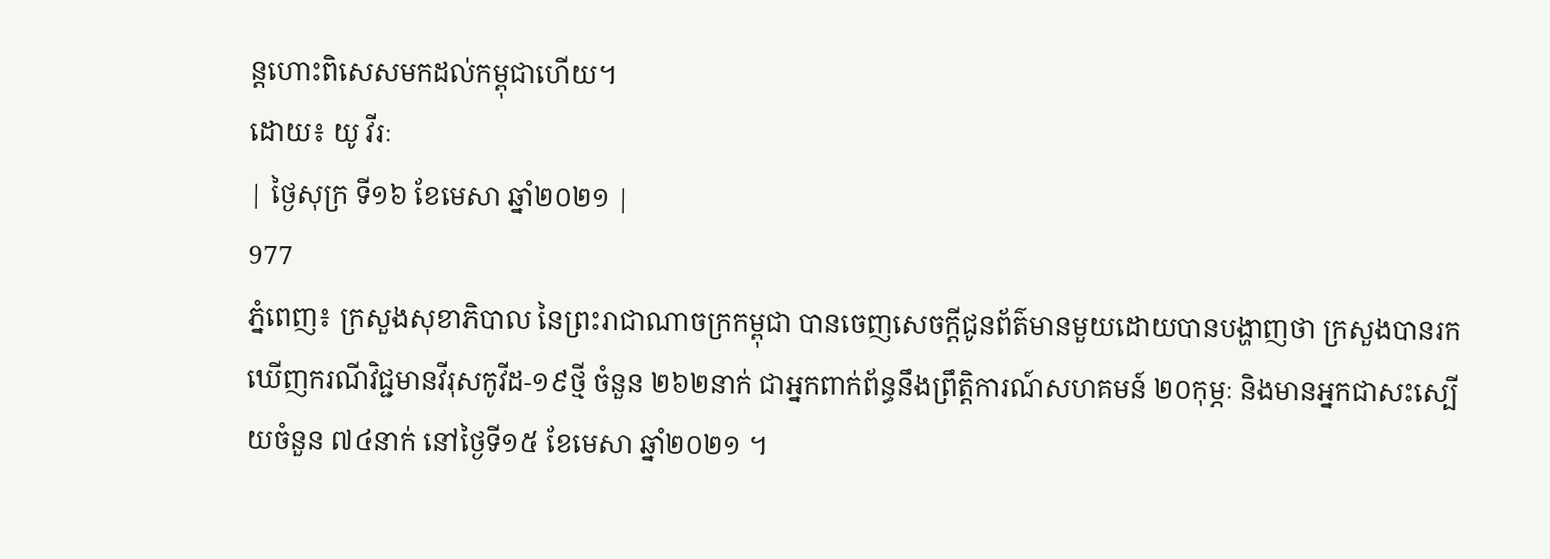ន្តហោះពិសេសមកដល់កម្ពុជាហើយ។
ដោយ៖ យូ វីរៈ
| ថ្ងៃសុក្រ ទី១៦ ខែមេសា ឆ្នាំ២០២១ |
977
ភ្នំពេញ៖ ក្រសួងសុខាភិបាល នៃព្រះរាជាណាចក្រកម្ពុជា បានចេញសេចក្ដីជូនព័ត៌មានមួយដោយបានបង្ហាញថា ក្រសួងបានរកឃើញករណីវិជ្ជមានវីរុសកូវីដ-១៩ថ្មី ចំនួន ២៦២នាក់ ជាអ្នកពាក់ព័ន្ធនឹងព្រឹត្តិការណ៍សហគមន៍ ២០កុម្ភៈ និងមានអ្នកជាសះស្បើយចំនួន ៧៤នាក់ នៅថ្ងៃទី១៥ ខែមេសា ឆ្នាំ២០២១ ។